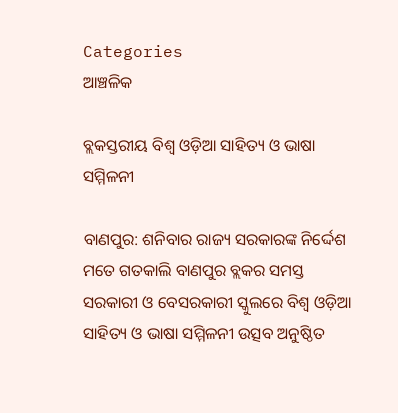Categories
ଆଞ୍ଚଳିକ

ବ୍ଲକସ୍ତରୀୟ ବିଶ୍ୱ ଓଡ଼ିଆ ସାହିତ୍ୟ ଓ ଭାଷା ସମ୍ମିଳନୀ

ବାଣପୁର: ଶନିବାର ରାଜ୍ୟ ସରକାରଙ୍କ ନିର୍ଦ୍ଦେଶ ମତେ ଗତକାଲି ବାଣପୁର ବ୍ଲକର ସମସ୍ତ ସରକାରୀ ଓ ବେସରକାରୀ ସ୍କୁଲରେ ବିଶ୍ୱ ଓଡ଼ିଆ ସାହିତ୍ୟ ଓ ଭାଷା ସମ୍ମିଳନୀ ଉତ୍ସବ ଅନୁଷ୍ଠିତ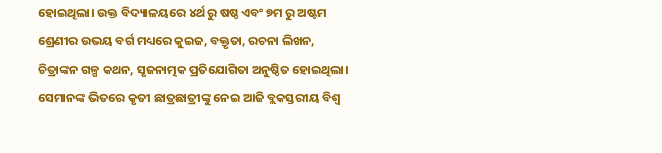ହୋଇଥିଲା। ଉକ୍ତ ବିଦ୍ୟାଳୟରେ ୪ର୍ଥ ରୁ ଷଷ୍ଠ ଏବଂ ୭ମ ରୁ ଅଷ୍ଟମ ଶ୍ରେଣୀର ଉଭୟ ବର୍ଗ ମଧ୍ୟରେ କୁଇଜ, ବକ୍ତୃତା, ରଚନା ଲିଖନ, ଚିତ୍ରାଙ୍କନ ଗଳ୍ପ କଥନ, ସୃଜନାତ୍ମକ ପ୍ରତିଯୋଗିତା ଅନୁଷ୍ଠିତ ହୋଇଥିଲା। ସେମାନଙ୍କ ଭିତରେ କୃତୀ ଛାତ୍ରଛାତ୍ରୀଙ୍କୁ ନେଇ ଆଜି ବ୍ଲକସ୍ତରୀୟ ବିଶ୍ୱ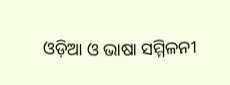ଓଡ଼ିଆ ଓ ଭାଷା ସମ୍ମିଳନୀ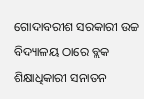ଗୋଦାବରୀଶ ସରକାରୀ ଉଚ୍ଚ ବିଦ୍ୟାଳୟ ଠାରେ ବ୍ଲକ ଶିକ୍ଷାଧିକାରୀ ସନାତନ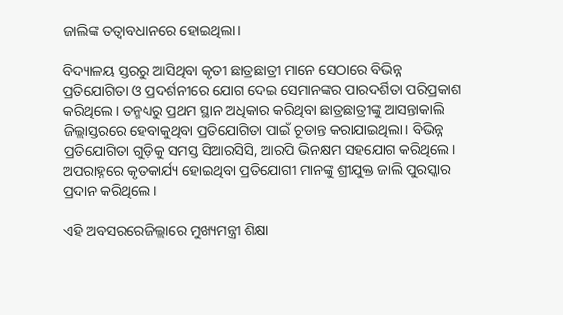ଜାଲିଙ୍କ ତତ୍ୱାବଧାନରେ ହୋଇଥିଲା।

ବିଦ୍ୟାଳୟ ସ୍ତରରୁ ଆସିଥିବା କୃତୀ ଛାତ୍ରଛାତ୍ରୀ ମାନେ ସେଠାରେ ବିଭିନ୍ନ ପ୍ରତିଯୋଗିତା ଓ ପ୍ରଦର୍ଶନୀରେ ଯୋଗ ଦେଇ ସେମାନଙ୍କର ପାରଦର୍ଶିତା ପରିପ୍ରକାଶ କରିଥିଲେ। ତନ୍ମଧ୍ୟରୁ ପ୍ରଥମ ସ୍ଥାନ ଅଧିକାର କରିଥିବା ଛାତ୍ରଛାତ୍ରୀଙ୍କୁ ଆସନ୍ତାକାଲି ଜିଲ୍ଲାସ୍ତରରେ ହେବାକୁଥିବା ପ୍ରତିଯୋଗିତା ପାଇଁ ଚୂଡାନ୍ତ କରାଯାଇଥିଲା। ବିଭିନ୍ନ ପ୍ରତିଯୋଗିତା ଗୁଡ଼ିକୁ ସମସ୍ତ ସିଆରସିସି, ଆରପି ଭିନକ୍ଷମ ସହଯୋଗ କରିଥିଲେ। ଅପରାହ୍ନରେ କୃତକାର୍ଯ୍ୟ ହୋଇଥିବା ପ୍ରତିଯୋଗୀ ମାନଙ୍କୁ ଶ୍ରୀଯୁକ୍ତ ଜାଲି ପୁରସ୍କାର ପ୍ରଦାନ କରିଥିଲେ।

ଏହି ଅବସରରେଜିଲ୍ଲାରେ ମୁଖ୍ୟମନ୍ତ୍ରୀ ଶିକ୍ଷା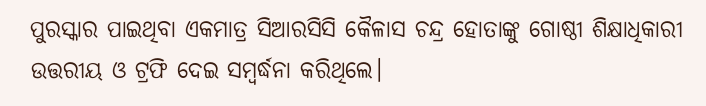ପୁରସ୍କାର ପାଇଥିବା ଏକମାତ୍ର ସିଆରସିସି କୈଳାସ ଚନ୍ଦ୍ର ହୋତାଙ୍କୁ ଗୋଷ୍ଠୀ ଶିକ୍ଷାଧିକାରୀ ଉତ୍ତରୀୟ ଓ ଟ୍ରଫି ଦେଇ ସମ୍ବର୍ଦ୍ଧନା କରିଥିଲେ।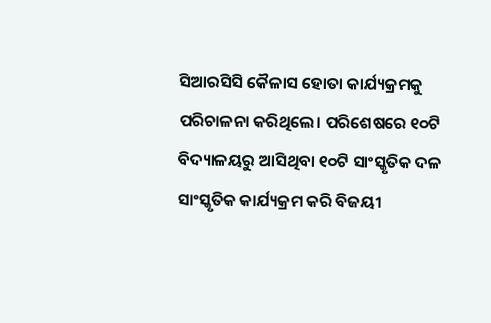ସିଆରସିସି କୈଳାସ ହୋତା କାର୍ଯ୍ୟକ୍ରମକୁ ପରିଚାଳନା କରିଥିଲେ। ପରିଶେଷରେ ୧୦ଟି ବିଦ୍ୟାଳୟରୁ ଆସିଥିବା ୧୦ଟି ସାଂସ୍କୃତିକ ଦଳ ସାଂସ୍କୃତିକ କାର୍ଯ୍ୟକ୍ରମ କରି ବିଜୟୀ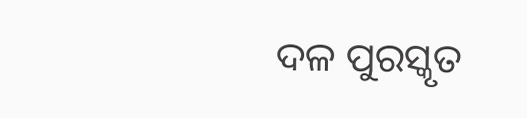ଦଳ ପୁରସ୍କୃତ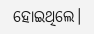ହୋଇଥିଲେ।